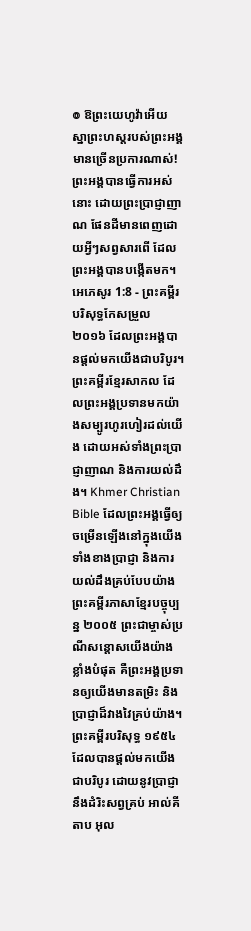៙ ឱព្រះយេហូវ៉ាអើយ ស្នាព្រះហស្តរបស់ព្រះអង្គ មានច្រើនប្រការណាស់! ព្រះអង្គបានធ្វើការអស់នោះ ដោយព្រះប្រាជ្ញាញាណ ផែនដីមានពេញដោយអ្វីៗសព្វសារពើ ដែលព្រះអង្គបានបង្កើតមក។
អេភេសូរ 1:8 - ព្រះគម្ពីរបរិសុទ្ធកែសម្រួល ២០១៦ ដែលព្រះអង្គបានផ្តល់មកយើងជាបរិបូរ។ ព្រះគម្ពីរខ្មែរសាកល ដែលព្រះអង្គប្រទានមកយ៉ាងសម្បូរហូរហៀរដល់យើង ដោយអស់ទាំងព្រះប្រាជ្ញាញាណ និងការយល់ដឹង។ Khmer Christian Bible ដែលព្រះអង្គធ្វើឲ្យចម្រើនឡើងនៅក្នុងយើង ទាំងខាងប្រាជ្ញា និងការយល់ដឹងគ្រប់បែបយ៉ាង ព្រះគម្ពីរភាសាខ្មែរបច្ចុប្បន្ន ២០០៥ ព្រះជាម្ចាស់ប្រណីសន្ដោសយើងយ៉ាងខ្លាំងបំផុត គឺព្រះអង្គប្រទានឲ្យយើងមានតម្រិះ និងប្រាជ្ញាដ៏វាងវៃគ្រប់យ៉ាង។ ព្រះគម្ពីរបរិសុទ្ធ ១៩៥៤ ដែលបានផ្តល់មកយើងជាបរិបូរ ដោយនូវប្រាជ្ញា នឹងដំរិះសព្វគ្រប់ អាល់គីតាប អុល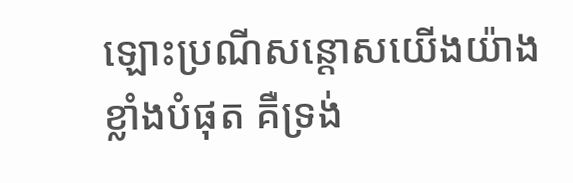ឡោះប្រណីសន្ដោសយើងយ៉ាងខ្លាំងបំផុត គឺទ្រង់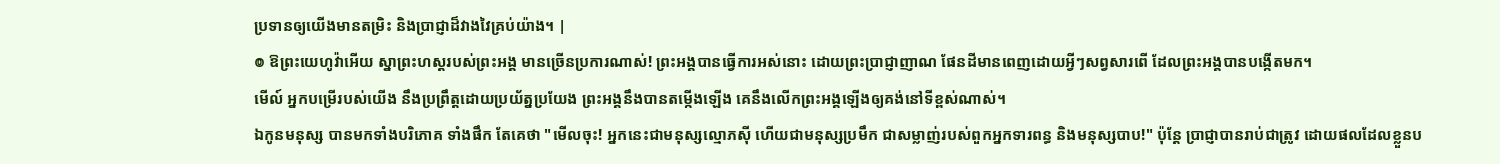ប្រទានឲ្យយើងមានតម្រិះ និងប្រាជ្ញាដ៏វាងវៃគ្រប់យ៉ាង។ |
៙ ឱព្រះយេហូវ៉ាអើយ ស្នាព្រះហស្តរបស់ព្រះអង្គ មានច្រើនប្រការណាស់! ព្រះអង្គបានធ្វើការអស់នោះ ដោយព្រះប្រាជ្ញាញាណ ផែនដីមានពេញដោយអ្វីៗសព្វសារពើ ដែលព្រះអង្គបានបង្កើតមក។
មើល៍ អ្នកបម្រើរបស់យើង នឹងប្រព្រឹត្តដោយប្រយ័ត្នប្រយែង ព្រះអង្គនឹងបានតម្កើងឡើង គេនឹងលើកព្រះអង្គឡើងឲ្យគង់នៅទីខ្ពស់ណាស់។
ឯកូនមនុស្ស បានមកទាំងបរិភោគ ទាំងផឹក តែគេថា "មើលចុះ! អ្នកនេះជាមនុស្សល្មោភស៊ី ហើយជាមនុស្សប្រមឹក ជាសម្លាញ់របស់ពួកអ្នកទារពន្ធ និងមនុស្សបាប!" ប៉ុន្តែ ប្រាជ្ញាបានរាប់ជាត្រូវ ដោយផលដែលខ្លួនប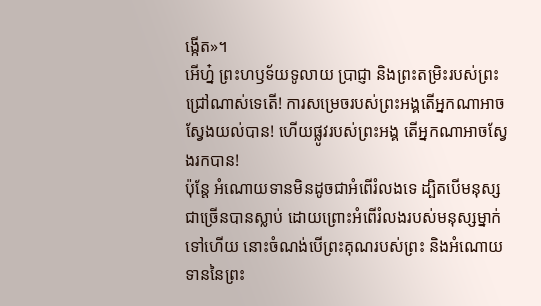ង្កើត»។
អើហ្ន៎ ព្រះហឫទ័យទូលាយ ប្រាជ្ញា និងព្រះតម្រិះរបស់ព្រះជ្រៅណាស់ទេតើ! ការសម្រេចរបស់ព្រះអង្គតើអ្នកណាអាចស្វែងយល់បាន! ហើយផ្លូវរបស់ព្រះអង្គ តើអ្នកណាអាចស្វែងរកបាន!
ប៉ុន្តែ អំណោយទានមិនដូចជាអំពើរំលងទេ ដ្បិតបើមនុស្សជាច្រើនបានស្លាប់ ដោយព្រោះអំពើរំលងរបស់មនុស្សម្នាក់ទៅហើយ នោះចំណង់បើព្រះគុណរបស់ព្រះ និងអំណោយទាននៃព្រះ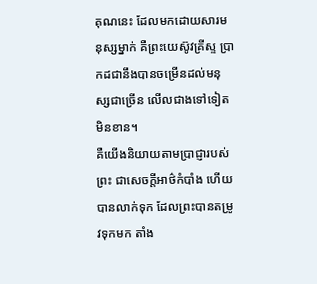គុណនេះ ដែលមកដោយសារមនុស្សម្នាក់ គឺព្រះយេស៊ូវគ្រីស្ទ ប្រាកដជានឹងបានចម្រើនដល់មនុស្សជាច្រើន លើលជាងទៅទៀតមិនខាន។
គឺយើងនិយាយតាមប្រាជ្ញារបស់ព្រះ ជាសេចក្តីអាថ៌កំបាំង ហើយបានលាក់ទុក ដែលព្រះបានតម្រូវទុកមក តាំង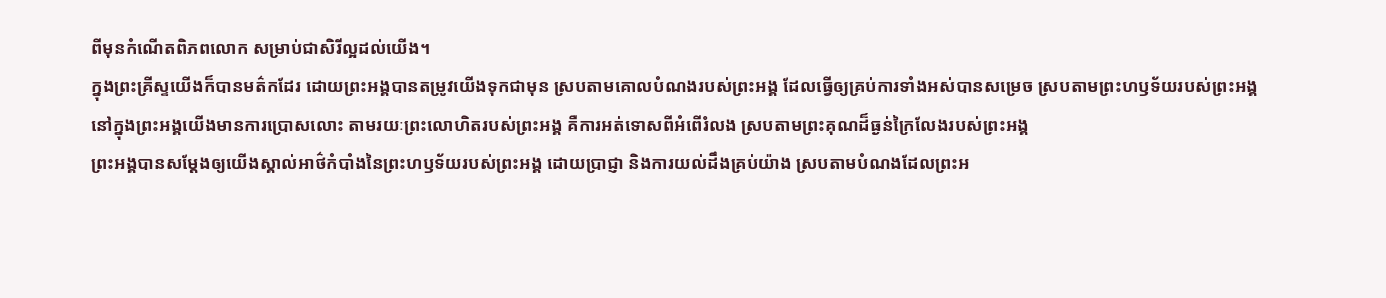ពីមុនកំណើតពិភពលោក សម្រាប់ជាសិរីល្អដល់យើង។
ក្នុងព្រះគ្រីស្ទយើងក៏បានមត៌កដែរ ដោយព្រះអង្គបានតម្រូវយើងទុកជាមុន ស្របតាមគោលបំណងរបស់ព្រះអង្គ ដែលធ្វើឲ្យគ្រប់ការទាំងអស់បានសម្រេច ស្របតាមព្រះហឫទ័យរបស់ព្រះអង្គ
នៅក្នុងព្រះអង្គយើងមានការប្រោសលោះ តាមរយៈព្រះលោហិតរបស់ព្រះអង្គ គឺការអត់ទោសពីអំពើរំលង ស្របតាមព្រះគុណដ៏ធ្ងន់ក្រៃលែងរបស់ព្រះអង្គ
ព្រះអង្គបានសម្ដែងឲ្យយើងស្គាល់អាថ៌កំបាំងនៃព្រះហឫទ័យរបស់ព្រះអង្គ ដោយប្រាជ្ញា និងការយល់ដឹងគ្រប់យ៉ាង ស្របតាមបំណងដែលព្រះអ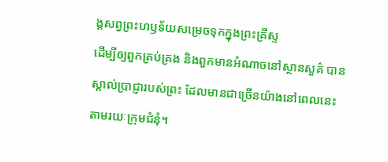ង្គសព្វព្រះហឫទ័យសម្រេចទុកក្នុងព្រះគ្រីស្ទ
ដើម្បីឲ្យពួកគ្រប់គ្រង និងពួកមានអំណាចនៅស្ថានសួគ៌ បានស្គាល់ប្រាជ្ញារបស់ព្រះ ដែលមានជាច្រើនយ៉ាងនៅពេលនេះ តាមរយៈក្រុមជំនុំ។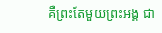គឺព្រះតែមួយព្រះអង្គ ជា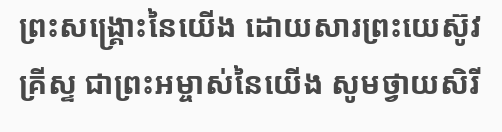ព្រះសង្គ្រោះនៃយើង ដោយសារព្រះយេស៊ូវគ្រីស្ទ ជាព្រះអម្ចាស់នៃយើង សូមថ្វាយសិរី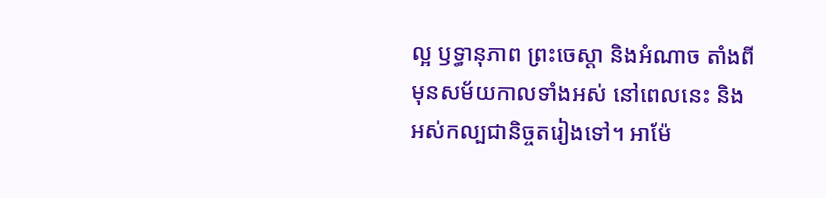ល្អ ឫទ្ធានុភាព ព្រះចេស្តា និងអំណាច តាំងពីមុនសម័យកាលទាំងអស់ នៅពេលនេះ និងអស់កល្បជានិច្ចតរៀងទៅ។ អាម៉ែ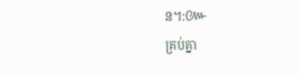ន។:៚
គ្រប់គ្នា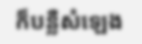ក៏បន្លឺសំឡេង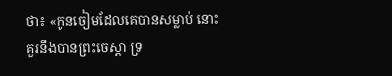ថា៖ «កូនចៀមដែលគេបានសម្លាប់ នោះគួរនឹងបានព្រះចេស្តា ទ្រ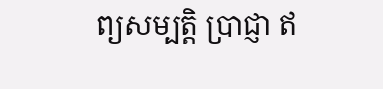ព្យសម្បត្តិ ប្រាជ្ញា ឥ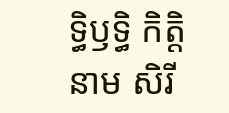ទ្ធិឫទ្ធិ កិត្តិនាម សិរី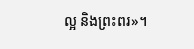ល្អ និងព្រះពរ»។